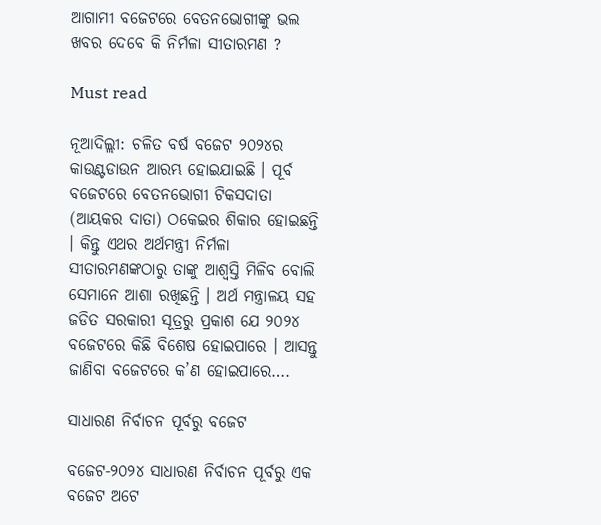ଆଗାମୀ ବଜେଟରେ ବେତନଭୋଗୀଙ୍କୁ ଭଲ ଖବର ଦେବେ କି ନିର୍ମଳା ସୀତାରମଣ ?

Must read

ନୂଆଦିଲ୍ଲୀ: ଚଳିତ ବର୍ଷ ବଜେଟ ୨୦୨୪ର କାଉଣ୍ଟଡାଉନ ଆରମ୍ଭ ହୋଇଯାଇଛି । ପୂର୍ବ ବଜେଟରେ ବେତନଭୋଗୀ ଟିକସଦାତା (ଆୟକର ଦାତା) ଠକେଇର ଶିକାର ହୋଇଛନ୍ତି । କିନ୍ତୁ ଏଥର ଅର୍ଥମନ୍ତ୍ରୀ ନିର୍ମଳା ସୀତାରମଣଙ୍କଠାରୁ ତାଙ୍କୁ ଆଶ୍ୱସ୍ତି ମିଳିବ ବୋଲି ସେମାନେ ଆଶା ରଖିଛନ୍ତି । ଅର୍ଥ ମନ୍ତ୍ରାଳୟ ସହ ଜଡିତ ସରକାରୀ ସୂତ୍ରରୁ ପ୍ରକାଶ ଯେ ୨୦୨୪ ବଜେଟରେ କିଛି ବିଶେଷ ହୋଇପାରେ । ଆସନ୍ତୁ ଜାଣିବା ବଜେଟରେ କ’ଣ ହୋଇପାରେ….

ସାଧାରଣ ନିର୍ବାଚନ ପୂର୍ବରୁ ବଜେଟ

ବଜେଟ-୨୦୨୪ ସାଧାରଣ ନିର୍ବାଚନ ପୂର୍ବରୁ ଏକ ବଜେଟ ଅଟେ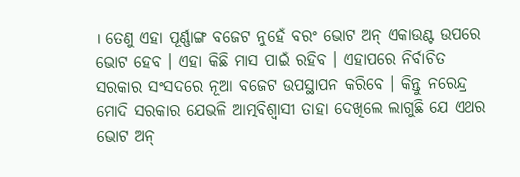। ତେଣୁ ଏହା ପୂର୍ଣ୍ଣାଙ୍ଗ ବଜେଟ ନୁହେଁ ବରଂ ଭୋଟ ଅନ୍‍ ଏକାଉଣ୍ଟ ଉପରେ ଭୋଟ ହେବ । ଏହା କିଛି ମାସ ପାଇଁ ରହିବ । ଏହାପରେ ନିର୍ବାଚିତ ସରକାର ସଂସଦରେ ନୂଆ ବଜେଟ ଉପସ୍ଥାପନ କରିବେ । କିନ୍ତୁ ନରେନ୍ଦ୍ର ମୋଦି ସରକାର ଯେଭଳି ଆତ୍ମବିଶ୍ୱାସୀ ତାହା ଦେଖିଲେ ଲାଗୁଛି ଯେ ଏଥର ଭୋଟ ଅନ୍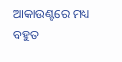ଆକାଉଣ୍ଟରେ ମଧ୍ୟ ବହୁତ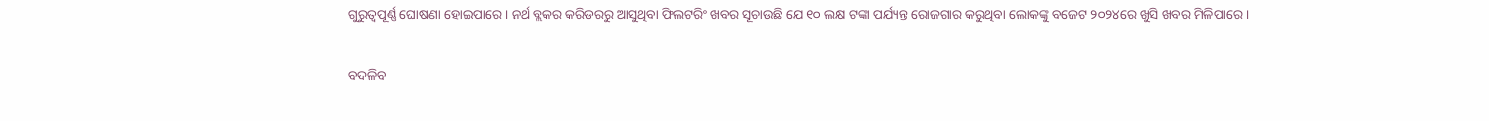ଗୁରୁତ୍ୱପୂର୍ଣ୍ଣ ଘୋଷଣା ହୋଇପାରେ । ନର୍ଥ ବ୍ଲକର କରିଡରରୁ ଆସୁଥିବା ଫିଲଟରିଂ ଖବର ସୂଚାଉଛି ଯେ ୧୦ ଲକ୍ଷ ଟଙ୍କା ପର୍ଯ୍ୟନ୍ତ ରୋଜଗାର କରୁଥିବା ଲୋକଙ୍କୁ ବଜେଟ ୨୦୨୪ରେ ଖୁସି ଖବର ମିଳିପାରେ ।

ବଦଳିବ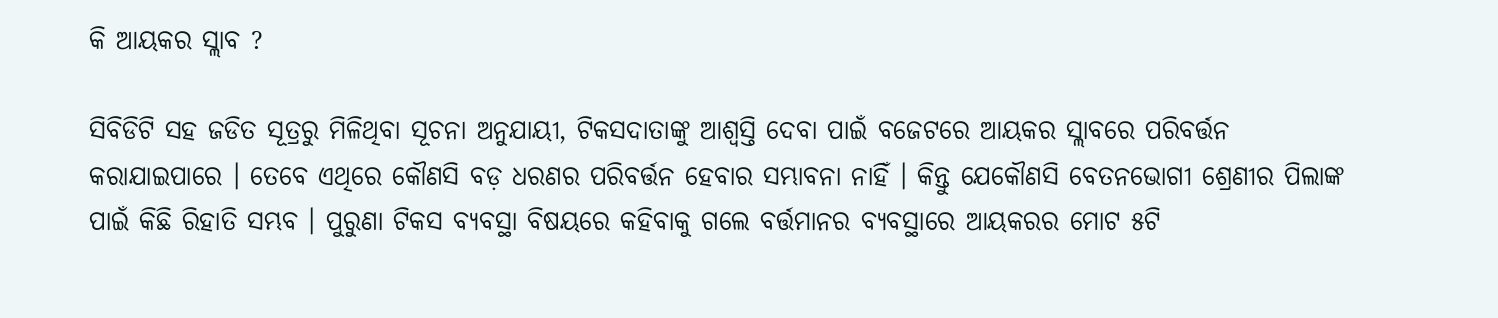କି ଆୟକର ସ୍ଲାବ ?

ସିବିଡିଟି ସହ ଜଡିତ ସୂତ୍ରରୁ ମିଳିଥିବା ସୂଚନା ଅନୁଯାୟୀ, ଟିକସଦାତାଙ୍କୁ ଆଶ୍ୱସ୍ତି ଦେବା ପାଇଁ ବଜେଟରେ ଆୟକର ସ୍ଲାବରେ ପରିବର୍ତ୍ତନ କରାଯାଇପାରେ । ତେବେ ଏଥିରେ କୌଣସି ବଡ଼ ଧରଣର ପରିବର୍ତ୍ତନ ହେବାର ସମ୍ଭାବନା ନାହିଁ । କିନ୍ତୁ ଯେକୌଣସି ବେତନଭୋଗୀ ଶ୍ରେଣୀର ପିଲାଙ୍କ ପାଇଁ କିଛି ରିହାତି ସମ୍ଭବ । ପୁରୁଣା ଟିକସ ବ୍ୟବସ୍ଥା ବିଷୟରେ କହିବାକୁ ଗଲେ ବର୍ତ୍ତମାନର ବ୍ୟବସ୍ଥାରେ ଆୟକରର ମୋଟ ୫ଟି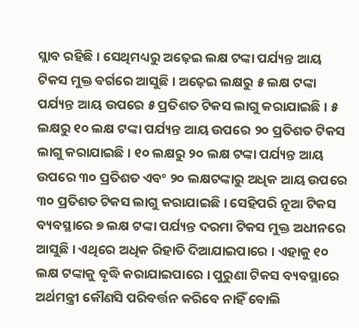ସ୍ଲାବ ରହିଛି । ସେଥିମଧ୍ୟରୁ ଅଢ଼େଇ ଲକ୍ଷ ଟଙ୍କା ପର୍ଯ୍ୟନ୍ତ ଆୟ ଟିକସ ମୁକ୍ତ ବର୍ଗରେ ଆସୁଛି । ଅଢ଼େଇ ଲକ୍ଷରୁ ୫ ଲକ୍ଷ ଟଙ୍କା ପର୍ଯ୍ୟନ୍ତ ଆୟ ଉପରେ ୫ ପ୍ରତିଶତ ଟିକସ ଲାଗୁ କରାଯାଇଛି । ୫ ଲକ୍ଷରୁ ୧୦ ଲକ୍ଷ ଟଙ୍କା ପର୍ଯ୍ୟନ୍ତ ଆୟ ଉପରେ ୨୦ ପ୍ରତିଶତ ଟିକସ ଲାଗୁ କରାଯାଇଛି । ୧୦ ଲକ୍ଷରୁ ୨୦ ଲକ୍ଷ ଟଙ୍କା ପର୍ଯ୍ୟନ୍ତ ଆୟ ଉପରେ ୩୦ ପ୍ରତିଶତ ଏବଂ ୨୦ ଲକ୍ଷଟଙ୍କାରୁ ଅଧିକ ଆୟ ଉପରେ ୩୦ ପ୍ରତିଶତ ଟିକସ ଲାଗୁ କରାଯାଇଛି । ସେହିପରି ନୂଆ ଟିକସ ବ୍ୟବସ୍ଥାରେ ୭ ଲକ୍ଷ ଟଙ୍କା ପର୍ଯ୍ୟନ୍ତ ଦରମା ଟିକସ ମୁକ୍ତ ଅଧୀନରେ ଆସୁଛି । ଏଥିରେ ଅଧିକ ରିହାତି ଦିଆଯାଇପାରେ । ଏହାକୁ ୧୦ ଲକ୍ଷ ଟଙ୍କାକୁ ବୃଦ୍ଧି କରାଯାଇପାରେ । ପୁରୁଣା ଟିକସ ବ୍ୟବସ୍ଥାରେ ଅର୍ଥମନ୍ତ୍ରୀ କୌଣସି ପରିବର୍ତ୍ତନ କରିବେ ନାହିଁ ବୋଲି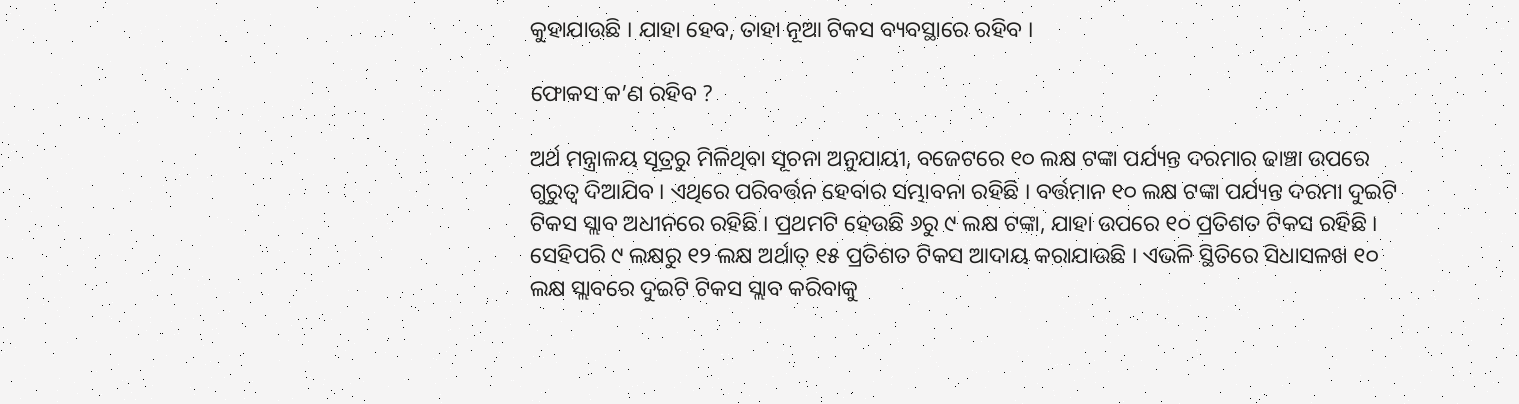କୁହାଯାଉଛି । ଯାହା ହେବ, ତାହା ନୂଆ ଟିକସ ବ୍ୟବସ୍ଥାରେ ରହିବ ।

ଫୋକସ କ’ଣ ରହିବ ?

ଅର୍ଥ ମନ୍ତ୍ରାଳୟ ସୂତ୍ରରୁ ମିଳିଥିବା ସୂଚନା ଅନୁଯାୟୀ, ବଜେଟରେ ୧୦ ଲକ୍ଷ ଟଙ୍କା ପର୍ଯ୍ୟନ୍ତ ଦରମାର ଢାଞ୍ଚା ଉପରେ ଗୁରୁତ୍ୱ ଦିଆଯିବ । ଏଥିରେ ପରିବର୍ତ୍ତନ ହେବାର ସମ୍ଭାବନା ରହିଛି । ବର୍ତ୍ତମାନ ୧୦ ଲକ୍ଷ ଟଙ୍କା ପର୍ଯ୍ୟନ୍ତ ଦରମା ଦୁଇଟି ଟିକସ ସ୍ଲାବ ଅଧୀନରେ ରହିଛି । ପ୍ରଥମଟି ହେଉଛି ୬ରୁ ୯ ଲକ୍ଷ ଟଙ୍କା, ଯାହା ଉପରେ ୧୦ ପ୍ରତିଶତ ଟିକସ ରହିଛି । ସେହିପରି ୯ ଲକ୍ଷରୁ ୧୨ ଲକ୍ଷ ଅର୍ଥାତ୍ ୧୫ ପ୍ରତିଶତ ଟିକସ ଆଦାୟ କରାଯାଉଛି । ଏଭଳି ସ୍ଥିତିରେ ସିଧାସଳଖ ୧୦ ଲକ୍ଷ ସ୍ଲାବରେ ଦୁଇଟି ଟିକସ ସ୍ଲାବ କରିବାକୁ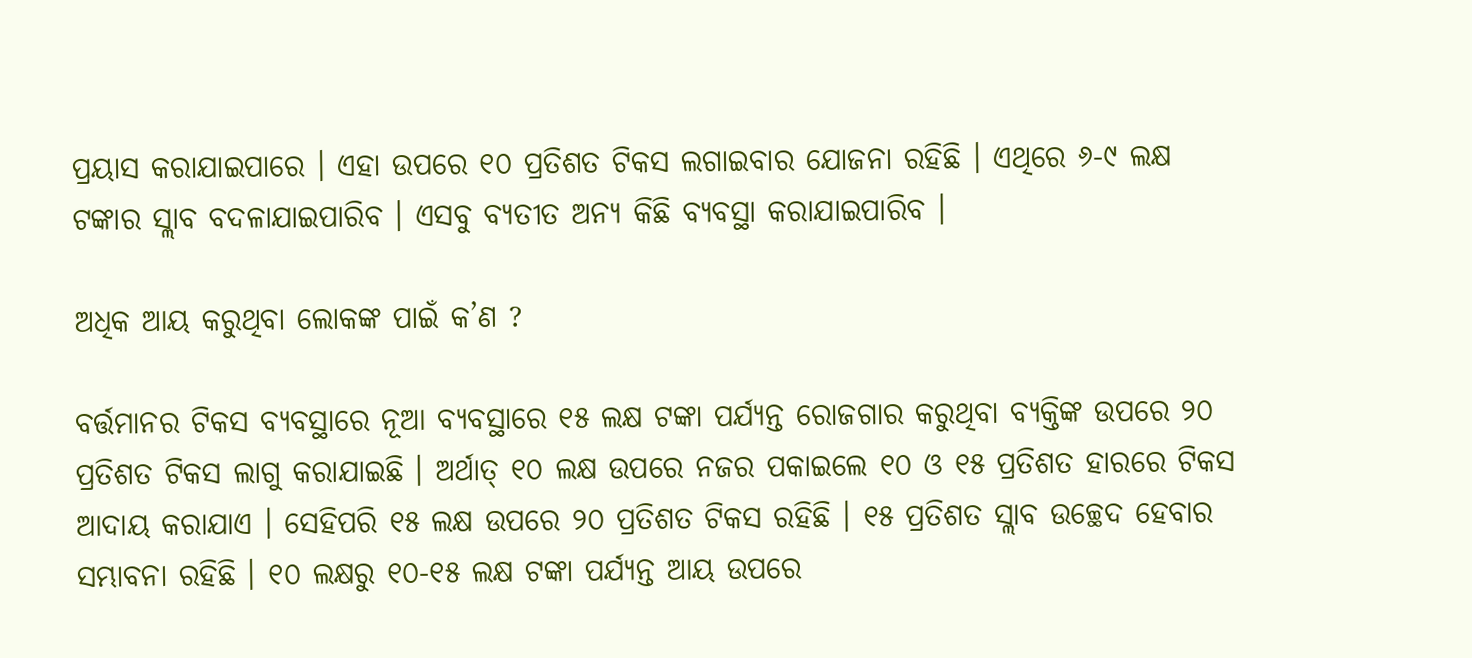ପ୍ରୟାସ କରାଯାଇପାରେ । ଏହା ଉପରେ ୧୦ ପ୍ରତିଶତ ଟିକସ ଲଗାଇବାର ଯୋଜନା ରହିଛି । ଏଥିରେ ୬-୯ ଲକ୍ଷ ଟଙ୍କାର ସ୍ଲାବ ବଦଳାଯାଇପାରିବ । ଏସବୁ ବ୍ୟତୀତ ଅନ୍ୟ କିଛି ବ୍ୟବସ୍ଥା କରାଯାଇପାରିବ ।

ଅଧିକ ଆୟ କରୁଥିବା ଲୋକଙ୍କ ପାଇଁ କ’ଣ ?

ବର୍ତ୍ତମାନର ଟିକସ ବ୍ୟବସ୍ଥାରେ ନୂଆ ବ୍ୟବସ୍ଥାରେ ୧୫ ଲକ୍ଷ ଟଙ୍କା ପର୍ଯ୍ୟନ୍ତ ରୋଜଗାର କରୁଥିବା ବ୍ୟକ୍ତିଙ୍କ ଉପରେ ୨୦ ପ୍ରତିଶତ ଟିକସ ଲାଗୁ କରାଯାଇଛି । ଅର୍ଥାତ୍ ୧୦ ଲକ୍ଷ ଉପରେ ନଜର ପକାଇଲେ ୧୦ ଓ ୧୫ ପ୍ରତିଶତ ହାରରେ ଟିକସ ଆଦାୟ କରାଯାଏ । ସେହିପରି ୧୫ ଲକ୍ଷ ଉପରେ ୨୦ ପ୍ରତିଶତ ଟିକସ ରହିଛି । ୧୫ ପ୍ରତିଶତ ସ୍ଲାବ ଉଚ୍ଛେଦ ହେବାର ସମ୍ଭାବନା ରହିଛି । ୧୦ ଲକ୍ଷରୁ ୧୦-୧୫ ଲକ୍ଷ ଟଙ୍କା ପର୍ଯ୍ୟନ୍ତ ଆୟ ଉପରେ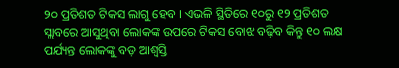୨୦ ପ୍ରତିଶତ ଟିକସ ଲାଗୁ ହେବ । ଏଭଳି ସ୍ଥିତିରେ ୧୦ରୁ ୧୨ ପ୍ରତିଶତ ସ୍ଲାବରେ ଆସୁଥିବା ଲୋକଙ୍କ ଉପରେ ଟିକସ ବୋଝ ବଢ଼ିବ କିନ୍ତୁ ୧୦ ଲକ୍ଷ ପର୍ଯ୍ୟନ୍ତ ଲୋକଙ୍କୁ ବଡ଼ ଆଶ୍ୱସ୍ତି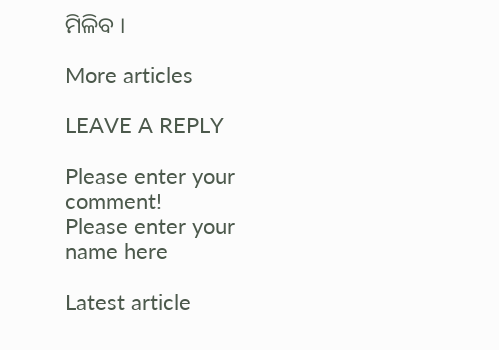ମିଳିବ ।

More articles

LEAVE A REPLY

Please enter your comment!
Please enter your name here

Latest article